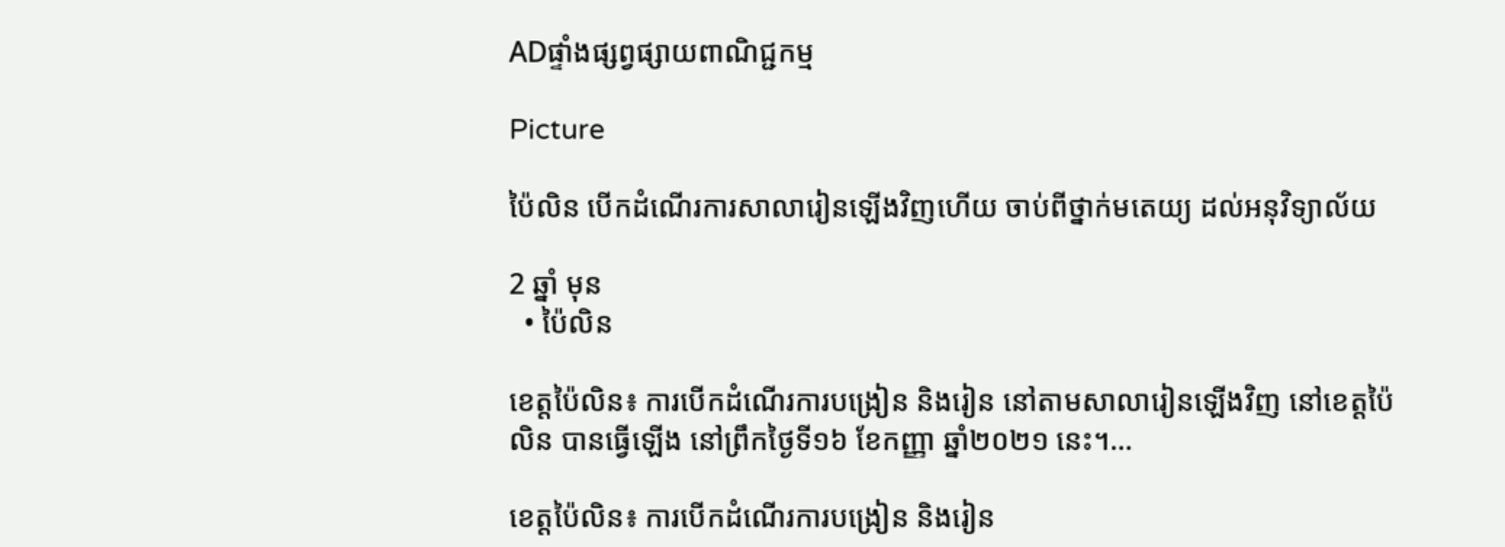ADផ្ទាំងផ្សព្វផ្សាយពាណិជ្ជកម្ម

Picture

ប៉ៃលិន បើកដំណើរការសាលារៀនឡើងវិញហើយ ចាប់ពីថ្នាក់មតេយ្យ ដល់អនុវិទ្យាល័យ

2 ឆ្នាំ មុន
  • ប៉ៃលិន

ខេត្តប៉ៃលិន៖ ការបើកដំណើរការបង្រៀន និងរៀន នៅតាមសាលារៀនឡើងវិញ នៅខេត្តប៉ៃលិន បានធ្វើឡើង នៅព្រឹកថ្ងៃទី១៦ ខែកញ្ញា ឆ្នាំ២០២១ នេះ។…

ខេត្តប៉ៃលិន៖ ការបើកដំណើរការបង្រៀន និងរៀន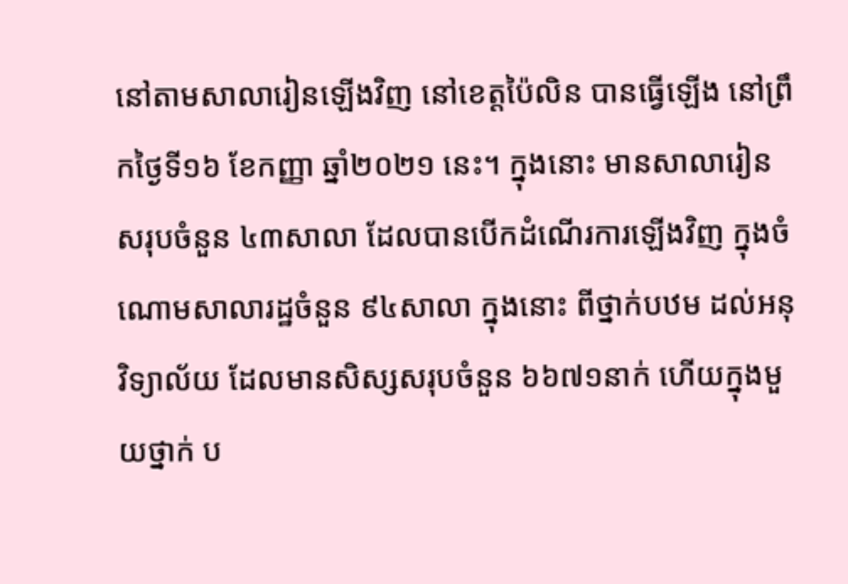នៅតាមសាលារៀនឡើងវិញ នៅខេត្តប៉ៃលិន បានធ្វើឡើង នៅព្រឹកថ្ងៃទី១៦ ខែកញ្ញា ឆ្នាំ២០២១ នេះ។ ក្នុងនោះ មានសាលារៀន សរុបចំនួន ៤៣សាលា ដែលបានបើកដំណើរការឡើងវិញ ក្នុងចំណោមសាលារដ្ឋចំនួន ៩៤សាលា ក្នុងនោះ ពីថ្នាក់បឋម ដល់អនុវិទ្យាល័យ ដែលមានសិស្សសរុបចំនួន ៦៦៧១នាក់ ហើយក្នុងមួយថ្នាក់ ប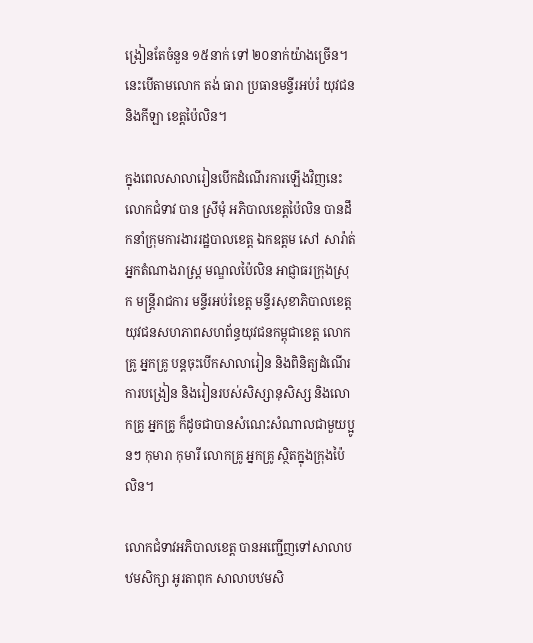ង្រៀនតែចំនួន ១៥នាក់ ទៅ ២០នាក់យ៉ាងច្រើន។ នេះបើតាមលោក តង់ ធារា ប្រធានមន្ទីរអប់រំ យុវជន និងកីឡា ខេត្តប៉ៃលិន។

ក្នុងពេលសាលារៀនបើកដំណើរការឡើងវិញនេះ លោកជំទាវ បាន ស្រីមុំ អភិបាលខេត្តប៉ៃលិន បានដឹកនាំក្រុមការងាររដ្ឋបាលខេត្ត ឯកឧត្តម សៅ សារ៉ាត់ អ្នកតំណាងរាស្រ្ត មណ្ឌលប៉ៃលិន អាជ្ញាធរក្រុងស្រុក មន្រ្តីរាជការ មន្ទីរអប់រំខេត្ត មន្ទីរសុខាភិបាលខេត្ត យុវជនសហភាពសហព័ន្ធយុវជនកម្ពុជាខេត្ត លោកគ្រូ អ្នកគ្រូ បន្តចុះបើកសាលារៀន និងពិនិត្យដំណើរការបង្រៀន និងរៀនរបស់សិស្សានុសិស្ស និងលោកគ្រូ អ្នកគ្រូ ក៏ដូចជាបានសំណេះសំណាលជាមួយប្អូនៗ កុមារា កុមារី លោកគ្រូ អ្នកគ្រូ ស្ថិតក្នុងក្រុងប៉ៃលិន។

លោកជំទាវអភិបាលខេត្ត បានអញ្ជើញទៅសាលាបឋមសិក្សា អូរតាពុក សាលាបឋមសិ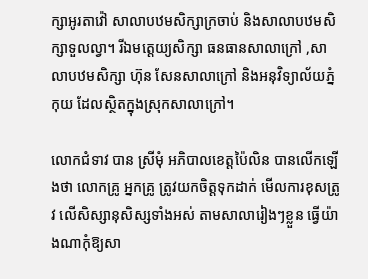ក្សាអូរតាវ៉ៅ សាលាបឋមសិក្សាក្រចាប់ និងសាលាបឋមសិក្សាទួលល្វា។ រីឯមត្តេយ្យសិក្សា ធនធានសាលាក្រៅ ,សាលាបឋមសិក្សា ហ៊ុន សែនសាលាក្រៅ និងអនុវិទ្យាល័យភ្នំកុយ ដែលស្ថិតក្នុងស្រុកសាលាក្រៅ។

លោកជំទាវ បាន ស្រីមុំ អភិបាលខេត្តប៉ៃលិន បានលើកឡើងថា លោកគ្រូ អ្នកគ្រូ ត្រូវយកចិត្តទុកដាក់ មើលការខុសត្រូវ លើសិស្សានុសិស្សទាំងអស់ តាមសាលារៀងៗខ្លួន ធ្វើយ៉ាងណាកុំឱ្យសា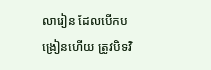លារៀន ដែលបើកបង្រៀនហើយ ត្រូវបិទវិ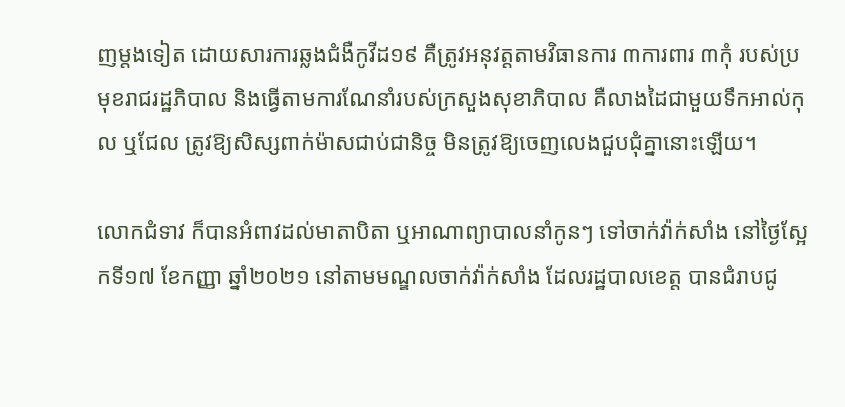ញម្តងទៀត ដោយសារការឆ្លងជំងឺកូវីដ១៩ គឺត្រូវអនុវត្តតាមវិធានការ ៣ការពារ ៣កុំ របស់ប្រមុខរាជរដ្ឋភិបាល និងធ្វើតាមការណែនាំរបស់ក្រសួងសុខាភិបាល គឺលាងដៃជាមួយទឹកអាល់កុល ឬជែល ត្រូវឱ្យសិស្សពាក់ម៉ាសជាប់ជានិច្ច មិនត្រូវឱ្យចេញលេងជួបជុំគ្នានោះឡើយ។

លោកជំទាវ ក៏បានអំពាវដល់មាតាបិតា ឬអាណាព្យាបាលនាំកូនៗ ទៅចាក់វ៉ាក់សាំង នៅថ្ងៃស្អែកទី១៧ ខែកញ្ញា ឆ្នាំ២០២១ នៅតាមមណ្ឌលចាក់វ៉ាក់សាំង ដែលរដ្ឋបាលខេត្ត បានជំរាបជូ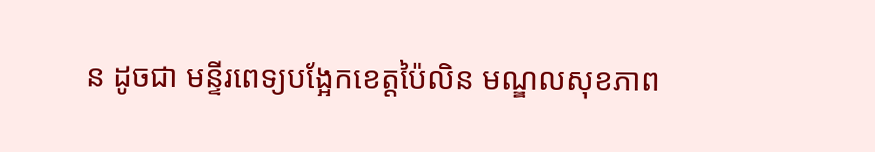ន ដូចជា មន្ទីរពេទ្យបង្អែកខេត្តប៉ៃលិន មណ្ឌលសុខភាព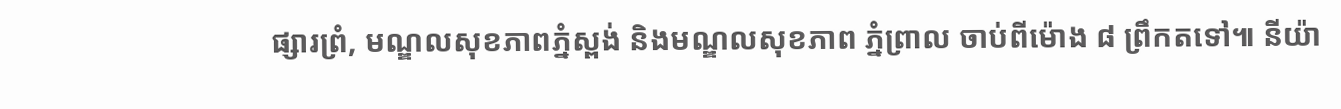ផ្សារព្រំ, មណ្ឌលសុខភាពភ្នំស្ពង់ និងមណ្ឌលសុខភាព ភ្នំព្រាល ចាប់ពីម៉ោង ៨ ព្រឹកតទៅ៕ នីយ៉ា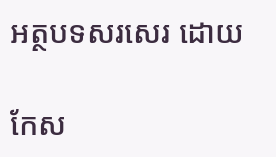អត្ថបទសរសេរ ដោយ

កែស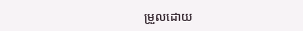ម្រួលដោយ